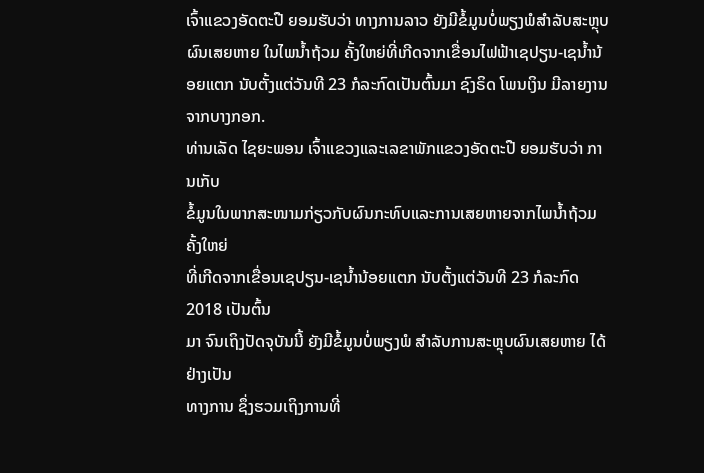ເຈົ້າແຂວງອັດຕະປື ຍອມຮັບວ່າ ທາງການລາວ ຍັງມີຂໍ້ມູນບໍ່ພຽງພໍສຳລັບສະຫຼຸບຜົນເສຍຫາຍ ໃນໄພນ້ຳຖ້ວມ ຄັ້ງໃຫຍ່ທີ່ເກີດຈາກເຂື່ອນໄຟຟ້າເຊປຽນ-ເຊນ້ຳນ້ອຍແຕກ ນັບຕັ້ງແຕ່ວັນທີ 23 ກໍລະກົດເປັນຕົ້ນມາ ຊົງຣິດ ໂພນເງິນ ມີລາຍງານຈາກບາງກອກ.
ທ່ານເລັດ ໄຊຍະພອນ ເຈົ້າແຂວງແລະເລຂາພັກແຂວງອັດຕະປື ຍອມຮັບວ່າ ການເກັບ
ຂໍ້ມູນໃນພາກສະໜາມກ່ຽວກັບຜົນກະທົບແລະການເສຍຫາຍຈາກໄພນ້ຳຖ້ວມຄັ້ງໃຫຍ່
ທີ່ເກີດຈາກເຂື່ອນເຊປຽນ-ເຊນ້ຳນ້ອຍແຕກ ນັບຕັ້ງແຕ່ວັນທີ 23 ກໍລະກົດ 2018 ເປັນຕົ້ນ
ມາ ຈົນເຖິງປັດຈຸບັນນີ້ ຍັງມີຂໍ້ມູນບໍ່ພຽງພໍ ສຳລັບການສະຫຼຸບຜົນເສຍຫາຍ ໄດ້ຢ່າງເປັນ
ທາງການ ຊຶ່ງຮວມເຖິງການທີ່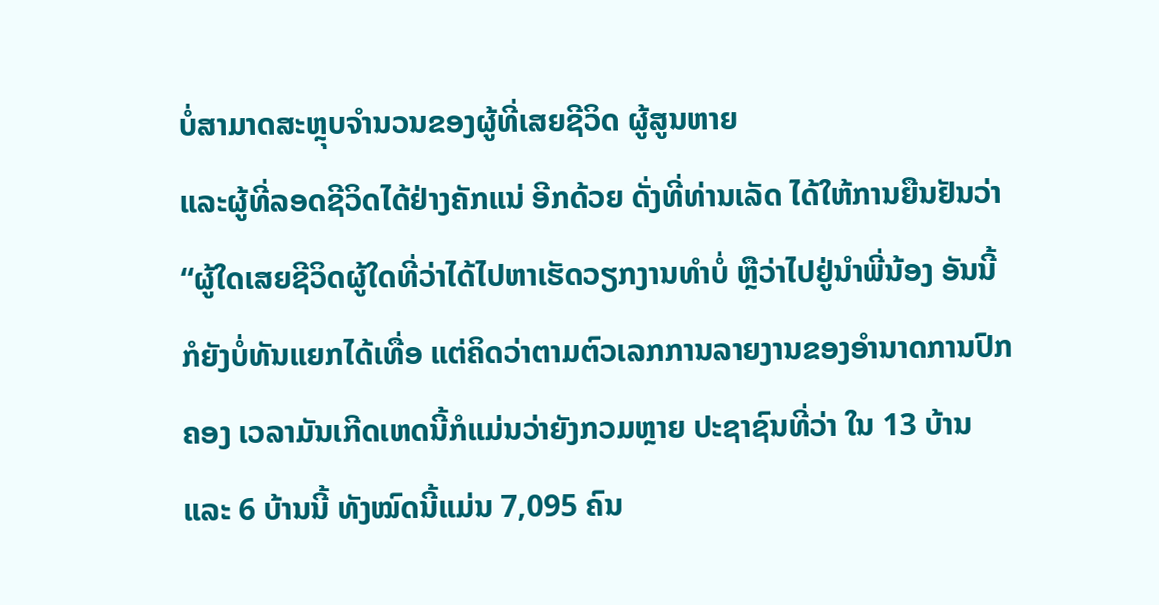ບໍ່ສາມາດສະຫຼຸບຈຳນວນຂອງຜູ້ທີ່ເສຍຊີວິດ ຜູ້ສູນຫາຍ
ແລະຜູ້ທີ່ລອດຊີວິດໄດ້ຢ່າງຄັກແນ່ ອີກດ້ວຍ ດັ່ງທີ່ທ່ານເລັດ ໄດ້ໃຫ້ການຍືນຢັນວ່າ
“ຜູ້ໃດເສຍຊີວິດຜູ້ໃດທີ່ວ່າໄດ້ໄປຫາເຮັດວຽກງານທຳບໍ່ ຫຼືວ່າໄປຢູ່ນຳພີ່ນ້ອງ ອັນນີ້
ກໍຍັງບໍ່ທັນແຍກໄດ້ເທື່ອ ແຕ່ຄິດວ່າຕາມຕົວເລກການລາຍງານຂອງອຳນາດການປົກ
ຄອງ ເວລາມັນເກີດເຫດນີ້ກໍແມ່ນວ່າຍັງກວມຫຼາຍ ປະຊາຊົນທີ່ວ່າ ໃນ 13 ບ້ານ
ແລະ 6 ບ້ານນີ້ ທັງໝົດນີ້ແມ່ນ 7,095 ຄົນ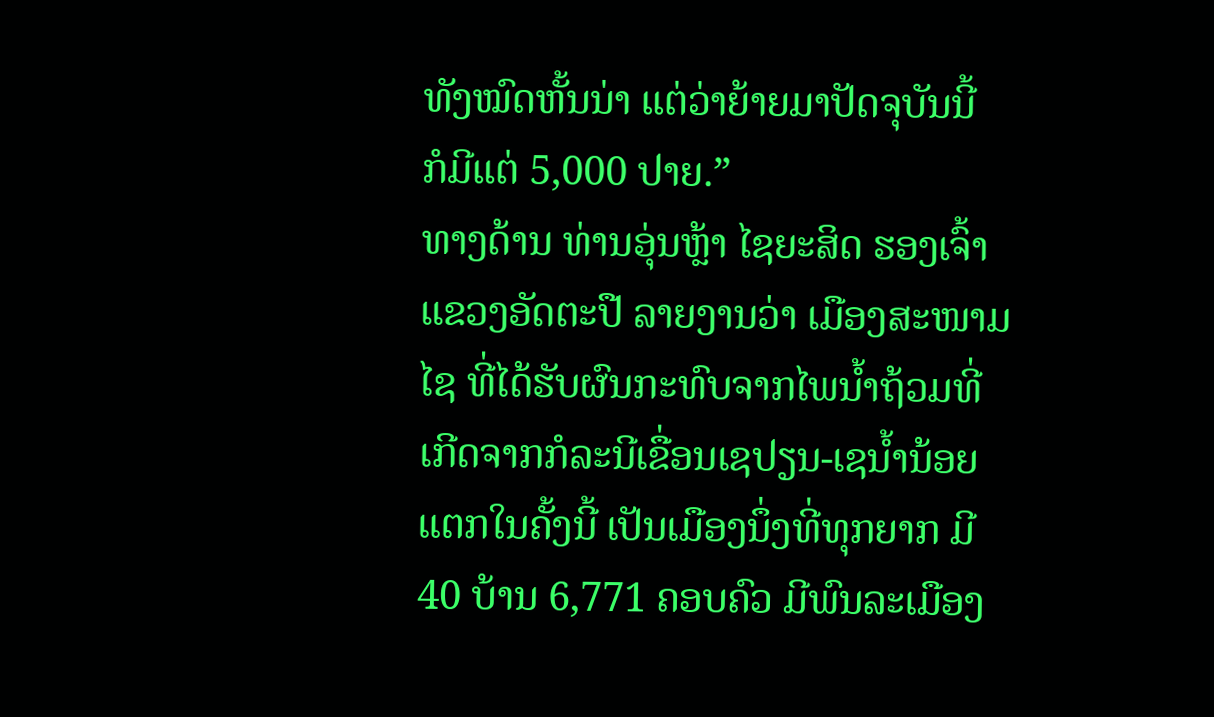ທັງໝົດຫັ້ນນ່າ ແຕ່ວ່າຍ້າຍມາປັດຈຸບັນນີ້
ກໍມີແຕ່ 5,000 ປາຍ.”
ທາງດ້ານ ທ່ານອຸ່ນຫຼ້າ ໄຊຍະສິດ ຮອງເຈົ້າແຂວງອັດຕະປື ລາຍງານວ່າ ເມືອງສະໜາມ
ໄຊ ທີ່ໄດ້ຮັບຜົນກະທົບຈາກໄພນ້ຳຖ້ວມທີ່ເກີດຈາກກໍລະນີເຂື່ອນເຊປຽນ-ເຊນ້ຳນ້ອຍ
ແຕກໃນຄັ້ງນີ້ ເປັນເມືອງນຶ່ງທີ່ທຸກຍາກ ມີ 40 ບ້ານ 6,771 ຄອບຄົວ ມີພົນລະເມືອງ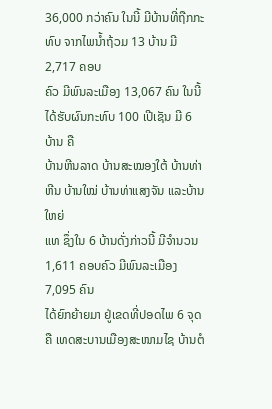36,000 ກວ່າຄົນ ໃນນີ້ ມີບ້ານທີ່ຖືກກະທົບ ຈາກໄພນ້ຳຖ້ວມ 13 ບ້ານ ມີ 2,717 ຄອບ
ຄົວ ມີພົນລະເມືອງ 13,067 ຄົນ ໃນນີ້ ໄດ້ຮັບຜົນກະທົບ 100 ເປີເຊັນ ມີ 6 ບ້ານ ຄື
ບ້ານຫີນລາດ ບ້ານສະໝອງໃຕ້ ບ້ານທ່າຫີນ ບ້ານໃໝ່ ບ້ານທ່າແສງຈັນ ແລະບ້ານໃຫຍ່
ແທ ຊຶ່ງໃນ 6 ບ້ານດັ່ງກ່າວນີ້ ມີຈຳນວນ 1,611 ຄອບຄົວ ມີພົນລະເມືອງ 7,095 ຄົນ
ໄດ້ຍົກຍ້າຍມາ ຢູ່ເຂດທີ່ປອດໄພ 6 ຈຸດ ຄື ເທດສະບານເມືອງສະໜາມໄຊ ບ້ານຕໍ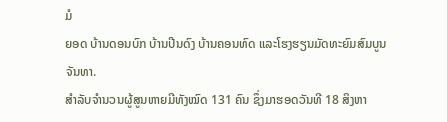ມໍ
ຍອດ ບ້ານດອນບົກ ບ້ານປີນດົງ ບ້ານຄອນທົດ ແລະໂຮງຮຽນມັດທະຍົມສົມບູນຈັນທາ.
ສຳລັບຈຳນວນຜູ້ສູນຫາຍມີທັງໝົດ 131 ຄົນ ຊຶ່ງມາຮອດວັນທີ 18 ສິງຫາ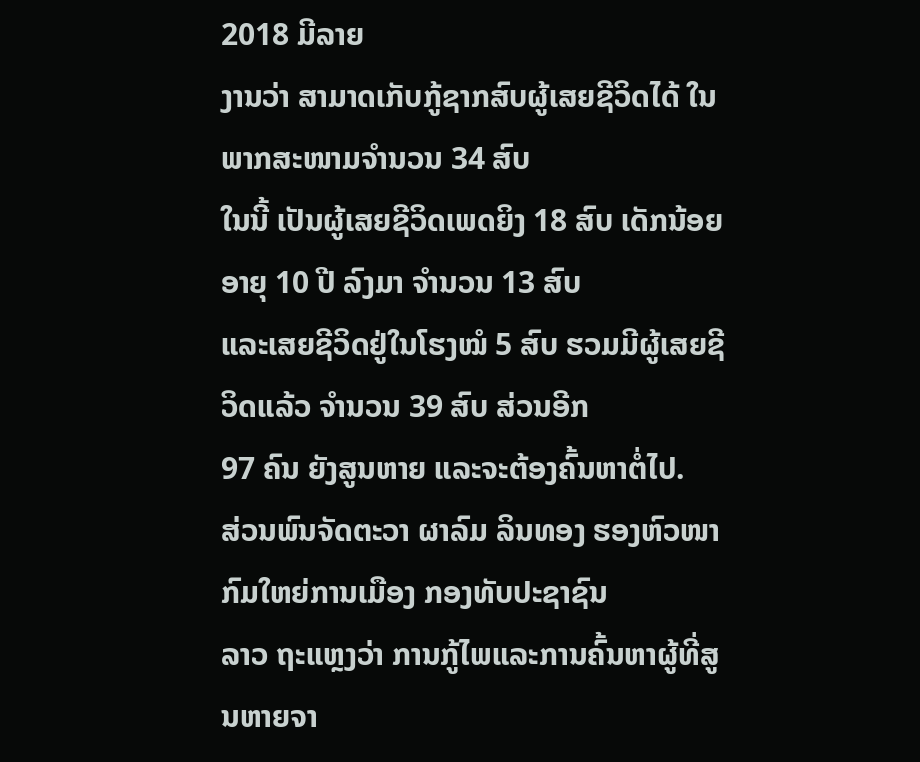2018 ມີລາຍ
ງານວ່າ ສາມາດເກັບກູ້ຊາກສົບຜູ້ເສຍຊີວິດໄດ້ ໃນພາກສະໜາມຈຳນວນ 34 ສົບ
ໃນນີ້ ເປັນຜູ້ເສຍຊີວິດເພດຍິງ 18 ສົບ ເດັກນ້ອຍ ອາຍຸ 10 ປີ ລົງມາ ຈຳນວນ 13 ສົບ
ແລະເສຍຊີວິດຢູ່ໃນໂຮງໝໍ 5 ສົບ ຮວມມີຜູ້ເສຍຊີວິດແລ້ວ ຈຳນວນ 39 ສົບ ສ່ວນອີກ
97 ຄົນ ຍັງສູນຫາຍ ແລະຈະຕ້ອງຄົ້ນຫາຕໍ່ໄປ.
ສ່ວນພົນຈັດຕະວາ ຜາລົມ ລິນທອງ ຮອງຫົວໜາກົມໃຫຍ່ການເມືອງ ກອງທັບປະຊາຊົນ
ລາວ ຖະແຫຼງວ່າ ການກູ້ໄພແລະການຄົ້ນຫາຜູ້ທີ່ສູນຫາຍຈາ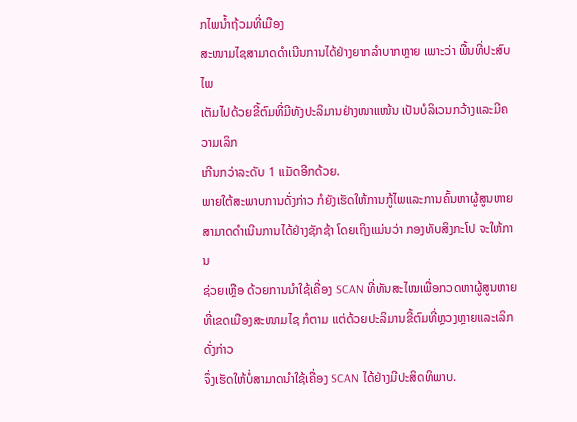ກໄພນ້ຳຖ້ວມທີ່ເມືອງ
ສະໜາມໄຊສາມາດດຳເນີນການໄດ້ຢ່າງຍາກລຳບາກຫຼາຍ ເພາະວ່າ ພື້ນທີ່ປະສົບໄພ
ເຕັມໄປດ້ວຍຂີ້ຕົມທີ່ມີທັງປະລິມານຢ່າງໜາແໜ້ນ ເປັນບໍລິເວນກວ້າງແລະມີຄວາມເລິກ
ເກີນກວ່າລະດັບ 1 ແມັດອີກດ້ວຍ.
ພາຍໃຕ້ສະພາບການດັ່ງກ່າວ ກໍຍັງເຮັດໃຫ້ການກູ້ໄພແລະການຄົ້ນຫາຜູ້ສູນຫາຍ
ສາມາດດຳເນີນການໄດ້ຢ່າງຊັກຊ້າ ໂດຍເຖິງແມ່ນວ່າ ກອງທັບສິງກະໂປ ຈະໃຫ້ການ
ຊ່ວຍເຫຼືອ ດ້ວຍການນຳໃຊ້ເຄື່ອງ SCAN ທີ່ທັນສະໄໝເພື່ອກວດຫາຜູ້ສູນຫາຍທີ່ເຂດເມືອງສະໜາມໄຊ ກໍຕາມ ແຕ່ດ້ວຍປະລິມານຂີ້ຕົມທີ່ຫຼວງຫຼາຍແລະເລິກ ດັ່ງກ່າວ
ຈຶ່ງເຮັດໃຫ້ບໍ່ສາມາດນຳໃຊ້ເຄື່ອງ SCAN ໄດ້ຢ່າງມີປະສິດທິພາບ.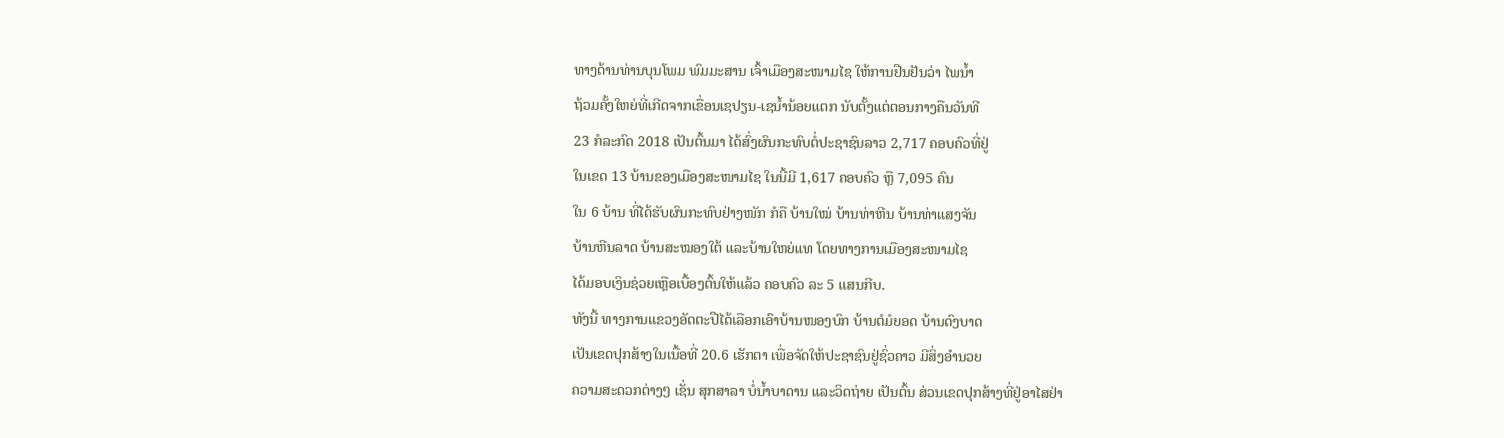ທາງດ້ານທ່ານບຸນໂພມ ພົມມະສານ ເຈົ້າເມືອງສະໜາມໄຊ ໃຫ້ການຢືນຢັນວ່າ ໄພນ້ຳ
ຖ້ວມຄັ້ງໃຫຍ່ທີ່ເກີດຈາກເຂື່ອນເຊປຽນ-ເຊນ້ຳນ້ອຍແຕກ ນັບຕັ້ງແຕ່ຕອນກາງຄືນວັນທີ
23 ກໍລະກົດ 2018 ເປັນຕົ້ນມາ ໄດ້ສົ່ງຜົນກະທົບຕໍ່ປະຊາຊົນລາວ 2,717 ຄອບຄົວທີ່ຢູ່
ໃນເຂດ 13 ບ້ານຂອງເມືອງສະໜາມໄຊ ໃນນີ້ມີ 1,617 ຄອບຄົວ ຫຼື 7,095 ຄົນ
ໃນ 6 ບ້ານ ທີ່ໄດ້ຮັບຜົນກະທົບຢ່າງໜັກ ກໍຄື ບ້ານໃໝ່ ບ້ານທ່າຫີນ ບ້ານທ່າແສງຈັນ
ບ້ານຫີນລາດ ບ້ານສະໝອງໃຕ້ ແລະບ້ານໃຫຍ່ແທ ໂດຍທາງການເມືອງສະໜາມໄຊ
ໄດ້ມອບເງິນຊ່ວຍເຫຼືອເບື້ອງຕົ້ນໃຫ້ແລ້ວ ຄອບຄົວ ລະ 5 ແສນກີບ.
ທັງນີ້ ທາງການແຂວງອັດຕະປືໄດ້ເລືອກເອົາບ້ານໜອງບົກ ບ້ານຕໍມໍຍອດ ບ້ານດົງບາດ
ເປັນເຂດປຸກສ້າງໃນເນື້ອທີ່ 20.6 ເຮັກຕາ ເພື່ອຈັດໃຫ້ປະຊາຊົນຢູ່ຊົ່ວຄາວ ມີສິ່ງອຳນວຍ
ຄວາມສະດວກຕ່າງໆ ເຊັ່ນ ສຸກສາລາ ບໍ່ນ້ຳບາດານ ແລະວິດຖ່າຍ ເປັນຕົ້ນ ສ່ວນເຂດປຸກສ້າງທີ່ຢູ່ອາໄສຢ່າ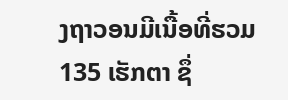ງຖາວອນມີເນື້ອທີ່ຮວມ 135 ເຮັກຕາ ຊຶ່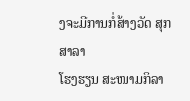ງຈະມີການກໍ່ສ້າງວັດ ສຸກສາລາ
ໂຮງຮຽນ ສະໜາມກິລາ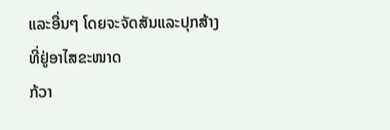ແລະອື່ນໆ ໂດຍຈະຈັດສັນແລະປຸກສ້າງທີ່ຢູ່ອາໄສຂະໜາດ
ກ້ວາ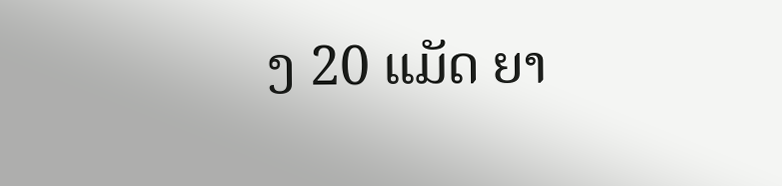ງ 20 ແມັດ ຍາ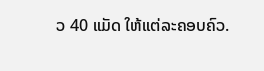ວ 40 ແມັດ ໃຫ້ແຕ່ລະຄອບຄົວ.